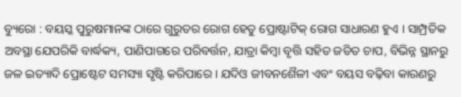ବ୍ୟୁରୋ : ବୟସ୍କ ପୁରୁଷମାନଙ୍କ ଠାରେ ଗୁରୁତର ରୋଗ ହେତୁ ପ୍ରୋଷ୍ଟାଟିକ୍ ରୋଗ ସାଧାରଣ ହୁଏ । ସାମ୍ପ୍ରତିକ ଅବସ୍ଥା ଯେପରିକି ବାର୍ଦ୍ଧକ୍ୟ, ପାଣିପାଗରେ ପରିବର୍ତ୍ତନ, ଯାତ୍ରା କିମ୍ବା ବୃତ୍ତି ସହିତ ଜଡିତ ଚାପ, ବିଭିନ୍ନ ସ୍ଥାନରୁ ଜଳ ଇତ୍ୟାଦି ପ୍ରୋଷ୍ଟେଟ ସମସ୍ୟା ସୃଷ୍ଟି କରିପାରେ । ଯଦିଓ ଜୀବନଶୈଳୀ ଏବଂ ବୟସ ବଢ଼ିବା କାରଣରୁ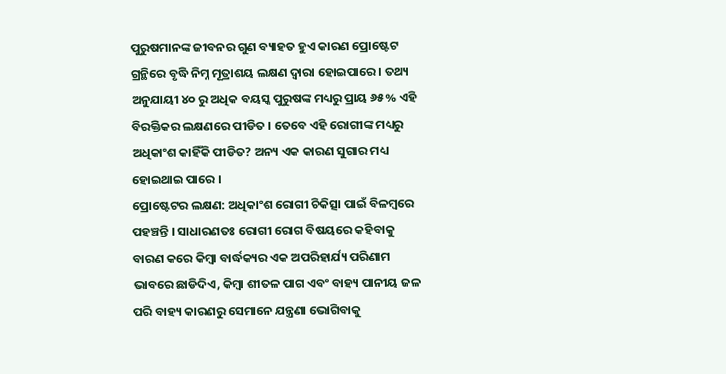ପୁରୁଷମାନଙ୍କ ଜୀବନର ଗୁଣ ବ୍ୟାହତ ହୁଏ କାରଣ ପ୍ରୋଷ୍ଟେଟ ଗ୍ରନ୍ଥିରେ ବୃଦ୍ଧି ନିମ୍ନ ମୂତ୍ରାଶୟ ଲକ୍ଷଣ ଦ୍ୱାରା ହୋଇପାରେ । ତଥ୍ୟ ଅନୁଯାୟୀ ୪୦ ରୁ ଅଧିକ ବୟସ୍କ ପୁରୁଷଙ୍କ ମଧ୍ୟରୁ ପ୍ରାୟ ୬୫% ଏହି ବିରକ୍ତିକର ଲକ୍ଷଣରେ ପୀଡିତ । ତେବେ ଏହି ରୋଗୀଙ୍କ ମଧ୍ୟରୁ ଅଧିକାଂଶ କାହିଁକି ପୀଡିତ? ଅନ୍ୟ ଏକ କାରଣ ସୁଗାର ମଧ୍ୟ ହୋଇଥାଇ ପାରେ ।
ପ୍ରୋଷ୍ଟେଟର ଲକ୍ଷଣ: ଅଧିକାଂଶ ରୋଗୀ ଚିକିତ୍ସା ପାଇଁ ବିଳମ୍ବରେ ପହଞ୍ଚନ୍ତି । ସାଧାରଣତଃ ରୋଗୀ ରୋଗ ବିଷୟରେ କହିବାକୁ ବାରଣ କରେ କିମ୍ବା ବାର୍ଦ୍ଧକ୍ୟର ଏକ ଅପରିହାର୍ଯ୍ୟ ପରିଣାମ ଭାବରେ ଛାଡିଦିଏ, କିମ୍ବା ଶୀତଳ ପାଗ ଏବଂ ବାହ୍ୟ ପାନୀୟ ଜଳ ପରି ବାହ୍ୟ କାରଣରୁ ସେମାନେ ଯନ୍ତ୍ରଣା ଭୋଗିବାକୁ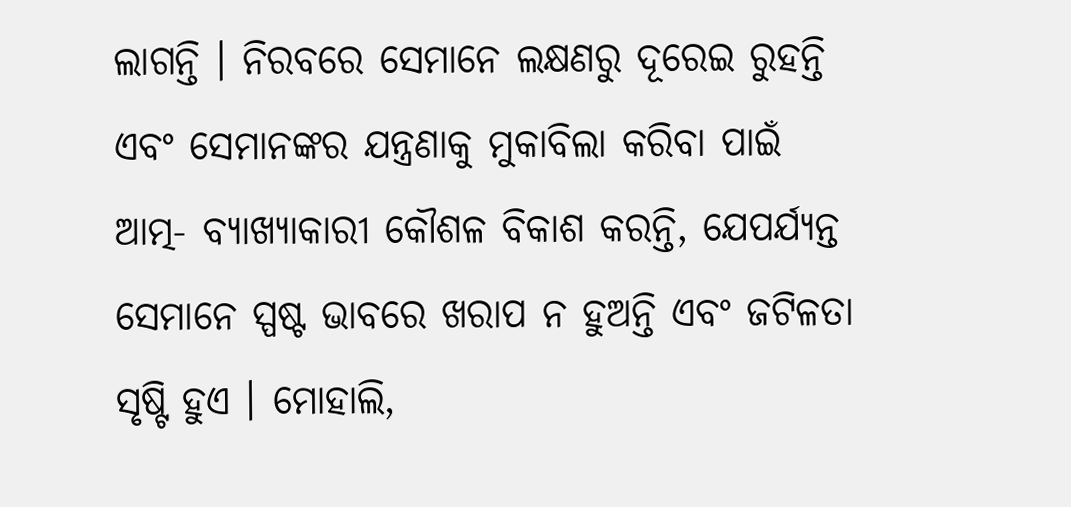ଲାଗନ୍ତି । ନିରବରେ ସେମାନେ ଲକ୍ଷଣରୁ ଦୂରେଇ ରୁହନ୍ତି ଏବଂ ସେମାନଙ୍କର ଯନ୍ତ୍ରଣାକୁ ମୁକାବିଲା କରିବା ପାଇଁ ଆତ୍ମ- ବ୍ୟାଖ୍ୟାକାରୀ କୌଶଳ ବିକାଶ କରନ୍ତି, ଯେପର୍ଯ୍ୟନ୍ତ ସେମାନେ ସ୍ପଷ୍ଟ ଭାବରେ ଖରାପ ନ ହୁଅନ୍ତି ଏବଂ ଜଟିଳତା ସୃଷ୍ଟି ହୁଏ । ମୋହାଲି,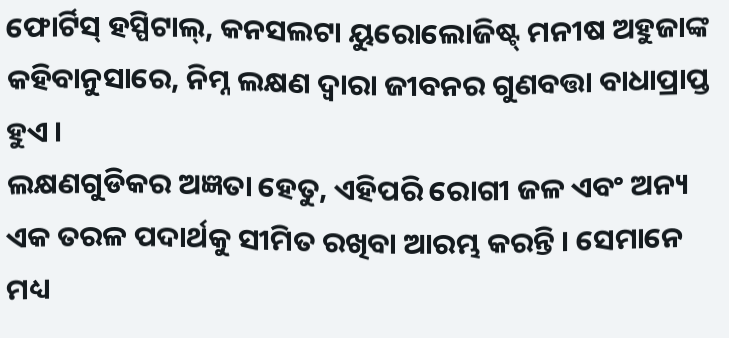ଫୋର୍ଟିସ୍ ହସ୍ପିଟାଲ୍, କନସଲଟା ୟୁରୋଲୋଜିଷ୍ଟ୍ ମନୀଷ ଅହୁଜାଙ୍କ କହିବାନୁସାରେ, ନିମ୍ନ ଲକ୍ଷଣ ଦ୍ୱାରା ଜୀବନର ଗୁଣବତ୍ତା ବାଧାପ୍ରାପ୍ତ ହୁଏ ।
ଲକ୍ଷଣଗୁଡିକର ଅଜ୍ଞତା ହେତୁ, ଏହିପରି ରୋଗୀ ଜଳ ଏବଂ ଅନ୍ୟ ଏକ ତରଳ ପଦାର୍ଥକୁ ସୀମିତ ରଖିବା ଆରମ୍ଭ କରନ୍ତି । ସେମାନେ ମଧ୍ୟ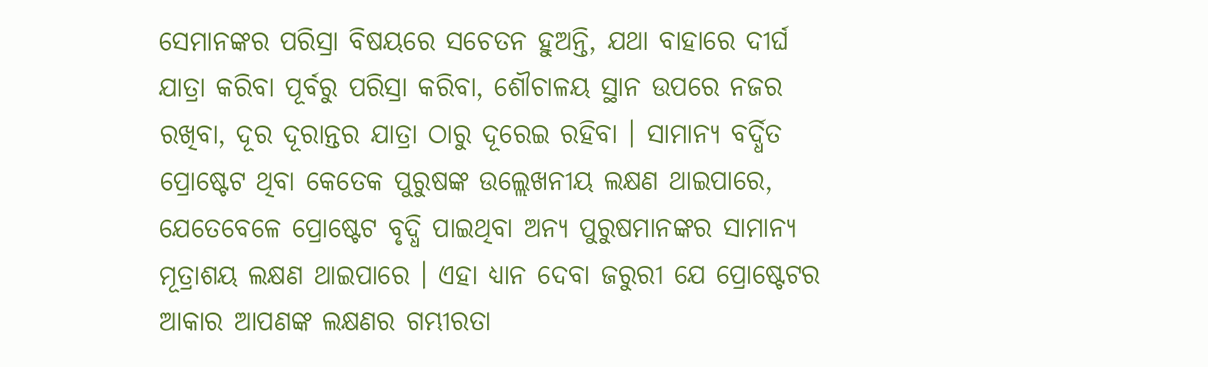ସେମାନଙ୍କର ପରିସ୍ରା ବିଷୟରେ ସଚେତନ ହୁଅନ୍ତି, ଯଥା ବାହାରେ ଦୀର୍ଘ ଯାତ୍ରା କରିବା ପୂର୍ବରୁ ପରିସ୍ରା କରିବା, ଶୌଚାଳୟ ସ୍ଥାନ ଉପରେ ନଜର ରଖିବା, ଦୂର ଦୂରାନ୍ତର ଯାତ୍ରା ଠାରୁ ଦୂରେଇ ରହିବା । ସାମାନ୍ୟ ବର୍ଦ୍ଧିତ ପ୍ରୋଷ୍ଟେଟ ଥିବା କେତେକ ପୁରୁଷଙ୍କ ଉଲ୍ଲେଖନୀୟ ଲକ୍ଷଣ ଥାଇପାରେ, ଯେତେବେଳେ ପ୍ରୋଷ୍ଟେଟ ବୃଦ୍ଧି ପାଇଥିବା ଅନ୍ୟ ପୁରୁଷମାନଙ୍କର ସାମାନ୍ୟ ମୂତ୍ରାଶୟ ଲକ୍ଷଣ ଥାଇପାରେ । ଏହା ଧ୍ୟାନ ଦେବା ଜରୁରୀ ଯେ ପ୍ରୋଷ୍ଟେଟର ଆକାର ଆପଣଙ୍କ ଲକ୍ଷଣର ଗମ୍ଭୀରତା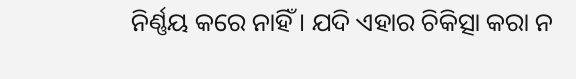ନିର୍ଣ୍ଣୟ କରେ ନାହିଁ । ଯଦି ଏହାର ଚିକିତ୍ସା କରା ନ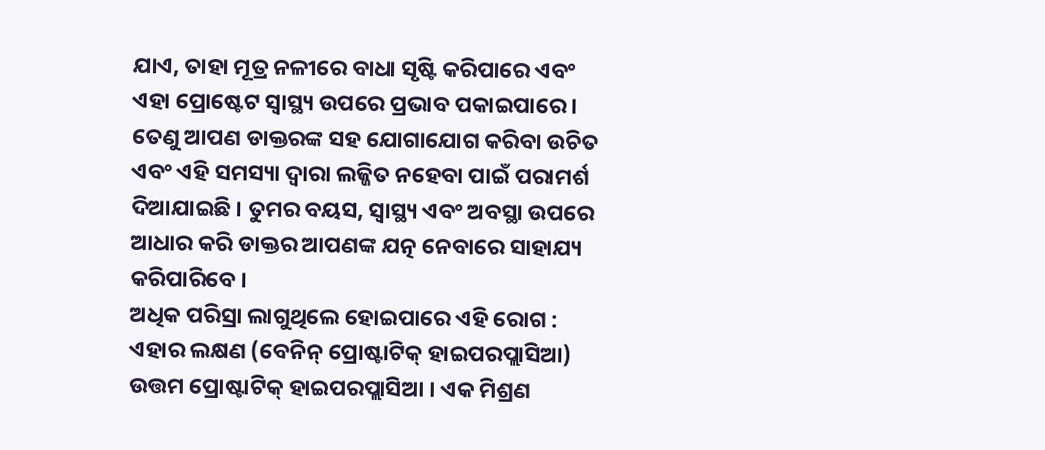ଯାଏ, ତାହା ମୂତ୍ର ନଳୀରେ ବାଧା ସୃଷ୍ଟି କରିପାରେ ଏବଂ ଏହା ପ୍ରୋଷ୍ଟେଟ ସ୍ୱାସ୍ଥ୍ୟ ଉପରେ ପ୍ରଭାବ ପକାଇପାରେ । ତେଣୁ ଆପଣ ଡାକ୍ତରଙ୍କ ସହ ଯୋଗାଯୋଗ କରିବା ଉଚିତ ଏବଂ ଏହି ସମସ୍ୟା ଦ୍ୱାରା ଲଜ୍ଜିତ ନହେବା ପାଇଁ ପରାମର୍ଶ ଦିଆଯାଇଛି । ତୁମର ବୟସ, ସ୍ୱାସ୍ଥ୍ୟ ଏବଂ ଅବସ୍ଥା ଉପରେ ଆଧାର କରି ଡାକ୍ତର ଆପଣଙ୍କ ଯତ୍ନ ନେବାରେ ସାହାଯ୍ୟ କରିପାରିବେ ।
ଅଧିକ ପରିସ୍ରା ଲାଗୁଥିଲେ ହୋଇପାରେ ଏହି ରୋଗ : ଏହାର ଲକ୍ଷଣ (ବେନିନ୍ ପ୍ରୋଷ୍ଟାଟିକ୍ ହାଇପରପ୍ଲାସିଆ) ଉତ୍ତମ ପ୍ରୋଷ୍ଟାଟିକ୍ ହାଇପରପ୍ଲାସିଆ । ଏକ ମିଶ୍ରଣ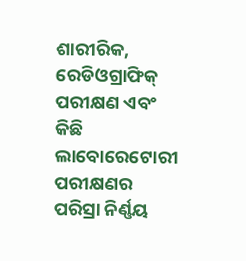ଶାରୀରିକ, ରେଡିଓଗ୍ରାଫିକ୍ ପରୀକ୍ଷଣ ଏବଂ କିଛି ଲାବୋରେଟୋରୀ ପରୀକ୍ଷଣର ପରିସ୍ରା ନିର୍ଣ୍ଣୟ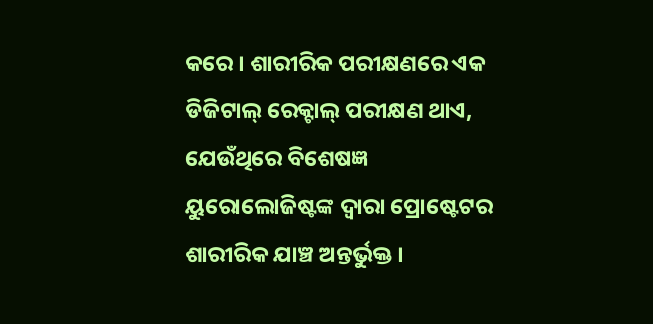କରେ । ଶାରୀରିକ ପରୀକ୍ଷଣରେ ଏକ ଡିଜିଟାଲ୍ ରେକ୍ଟାଲ୍ ପରୀକ୍ଷଣ ଥାଏ, ଯେଉଁଥିରେ ବିଶେଷଜ୍ଞ ୟୁରୋଲୋଜିଷ୍ଟଙ୍କ ଦ୍ୱାରା ପ୍ରୋଷ୍ଟେଟର ଶାରୀରିକ ଯାଞ୍ଚ ଅନ୍ତର୍ଭୁକ୍ତ ।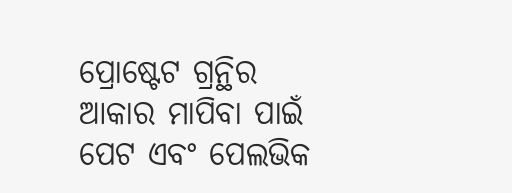ପ୍ରୋଷ୍ଟେଟ ଗ୍ରନ୍ଥିର ଆକାର ମାପିବା ପାଇଁ ପେଟ ଏବଂ ପେଲଭିକ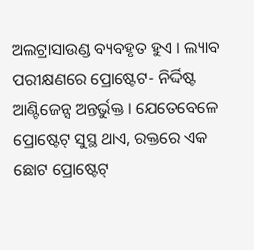ଅଲଟ୍ରାସାଉଣ୍ଡ ବ୍ୟବହୃତ ହୁଏ । ଲ୍ୟାବ ପରୀକ୍ଷଣରେ ପ୍ରୋଷ୍ଟେଟ- ନିର୍ଦ୍ଦିଷ୍ଟ ଆଣ୍ଟିଜେନ୍ସ ଅନ୍ତର୍ଭୁକ୍ତ । ଯେତେବେଳେ ପ୍ରୋଷ୍ଟେଟ୍ ସୁସ୍ଥ ଥାଏ, ରକ୍ତରେ ଏକ ଛୋଟ ପ୍ରୋଷ୍ଟେଟ୍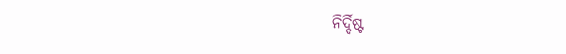ନିର୍ଦ୍ଦିଷ୍ଟ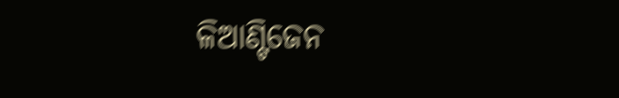ଳିଆଣ୍ଟିଜେନ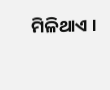ମିଳିଥାଏ ।